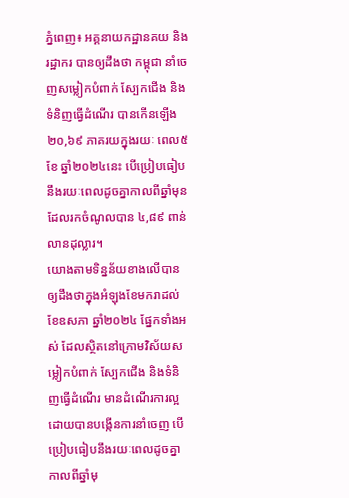ភ្នំពេញ៖ អគ្គនាយកដ្ឋានគយ និងរដ្ឋាករ បានឲ្យដឹងថា កម្ពុជា នាំចេញសម្លៀកបំពាក់ ស្បែកជើង និងទំនិញធ្វើដំណើរ បានកើនឡើង ២០,៦៩ ភាគរយក្នុងរយៈ ពេល៥ ខែ ឆ្នាំ២០២៤នេះ បើប្រៀបធៀបនឹងរយៈពេលដូចគ្នាកាលពីឆ្នាំមុន ដែលរកចំណូលបាន ៤,៨៩ ពាន់លានដុល្លារ។
យោងតាមទិន្នន័យខាងលើបានឲ្យដឹងថាក្នុងអំឡុងខែមករាដល់ខែឧសភា ឆ្នាំ២០២៤ ផ្នែកទាំងអស់ ដែលស្ថិតនៅក្រោមវិស័យសម្លៀកបំពាក់ ស្បែកជើង និងទំនិញធ្វើដំណើរ មានដំណើរការល្អដោយបានបង្កើនការនាំចេញ បើប្រៀបធៀបនឹងរយៈពេលដូចគ្នាកាលពីឆ្នាំមុ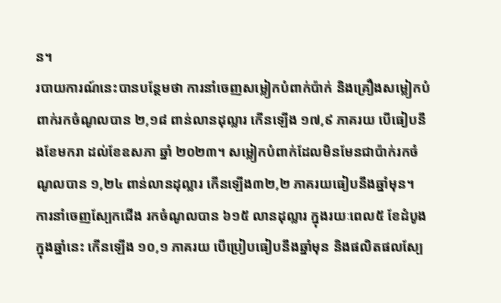ន។
របាយការណ៍នេះបានបន្ថែមថា ការនាំចេញសម្លៀកបំពាក់ប៉ាក់ និងគ្រឿងសម្លៀកបំពាក់រកចំណូលបាន ២,១៨ ពាន់លានដុល្លារ កើនឡើង ១៧,៩ ភាគរយ បើធៀបនឹងខែមករា ដល់ខែឧសភា ឆ្នាំ ២០២៣។ សម្លៀកបំពាក់ដែលមិនមែនជាប៉ាក់រកចំណូលបាន ១,២៤ ពាន់លានដុល្លារ កើនឡើង៣២,២ ភាគរយធៀបនឹងឆ្នាំមុន។
ការនាំចេញស្បែកជើង រកចំណូលបាន ៦១៥ លានដុល្លារ ក្នុងរយៈពេល៥ ខែដំបូង ក្នុងឆ្នាំនេះ កើនឡើង ១០,១ ភាគរយ បើប្រៀបធៀបនឹងឆ្នាំមុន និងផលិតផលស្បែ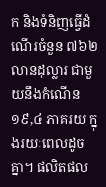ក និងទំនិញធ្វើដំណើរចំនួន ៧៦២ លានដុល្លារ ជាមួយនឹងកំណើន ១៩,៤ ភាគរយ ក្នុងរយៈពេលដូចគ្នា។ ផលិតផល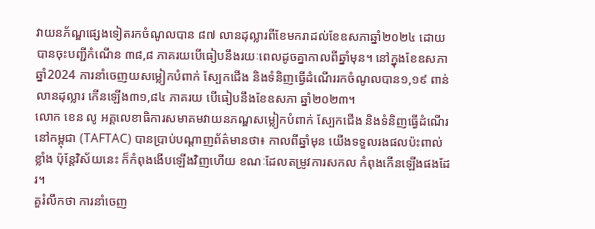វាយនភ័ណ្ឌផ្សេងទៀតរកចំណូលបាន ៨៧ លានដុល្លារពីខែមករាដល់ខែឧសភាឆ្នាំ២០២៤ ដោយបានចុះបញ្ជីកំណើន ៣៨,៨ ភាគរយបើធៀបនឹងរយៈពេលដូចគ្នាកាលពីឆ្នាំមុន។ នៅក្នុងខែឧសភា ឆ្នាំ2024 ការនាំចេញយសម្លៀកបំពាក់ ស្បែកជើង និងទំនិញធ្វើដំណើររកចំណូលបាន១,១៩ ពាន់លានដុល្លារ កើនឡើង៣១,៨៤ ភាគរយ បើធៀបនឹងខែឧសភា ឆ្នាំ២០២៣។
លោក ខេន លូ អគ្គលេខាធិការសមាគមវាយនភណ្ឌសម្លៀកបំពាក់ ស្បែកជើង និងទំនិញធ្វើដំណើរនៅកម្ពុជា (TAFTAC) បានប្រាប់បណ្តាញព័ត៌មានថា៖ កាលពីឆ្នាំមុន យើងទទួលរងផលប៉ះពាល់ខ្លាំង ប៉ុន្តែវិស័យនេះ ក៏កំពុងងើបឡើងវិញហើយ ខណៈដែលតម្រូវការសកល កំពុងកើនឡើងផងដែរ។
គួរំលឹកថា ការនាំចេញ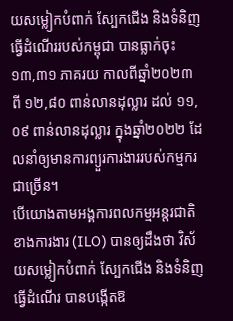យសម្លៀកបំពាក់ ស្បែកជើង និងទំនិញធ្វើដំណើររបស់កម្ពុជា បានធ្លាក់ចុះ ១៣,៣១ ភាគរយ កាលពីឆ្នាំ២០២៣ ពី ១២,៨០ ពាន់លានដុល្លារ ដល់ ១១,០៩ ពាន់លានដុល្លារ ក្នុងឆ្នាំ២០២២ ដែលនាំឲ្យមានការព្យួរការងាររបស់កម្មករជាច្រើន។
បើយោងតាមអង្គការពលកម្មអន្តរជាតិខាងការងារ (ILO) បានឲ្យដឹងថា វិស័យសម្លៀកបំពាក់ ស្បែកជើង និងទំនិញធ្វើដំណើរ បានបង្កើតឱ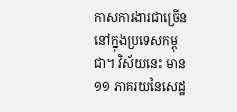កាសការងារជាច្រើននៅក្នុងប្រទេសកម្ពុជា។ វិស័យនេះ មាន១១ ភាគរយនៃសេដ្ឋ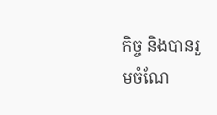កិច្ច និងបានរួមចំណែ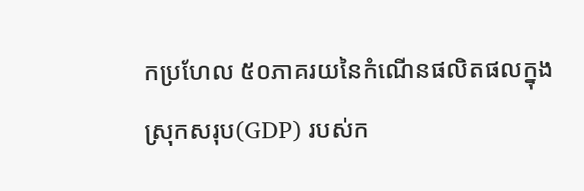កប្រហែល ៥០ភាគរយនៃកំណើនផលិតផលក្នុងស្រុកសរុប(GDP) របស់ក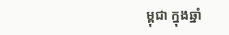ម្ពុជា ក្នុងឆ្នាំ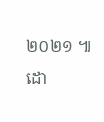២០២១ ៕
ដោ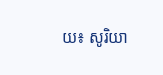យ៖ សូរិយា